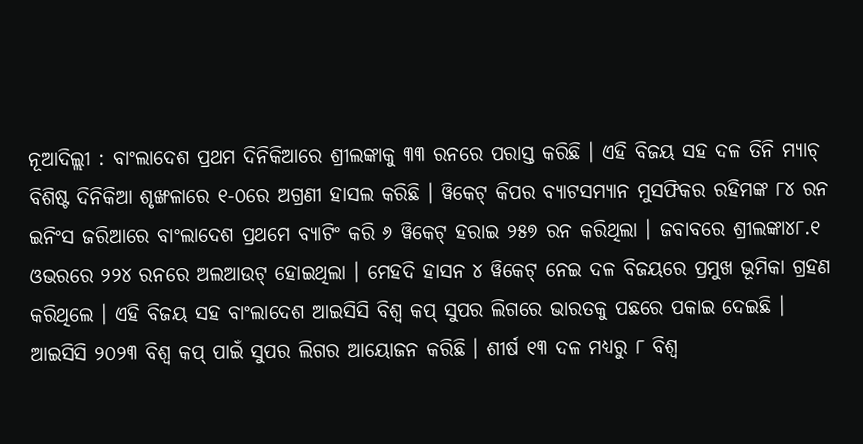ନୂଆଦିଲ୍ଲୀ : ବାଂଲାଦେଶ ପ୍ରଥମ ଦିନିକିଆରେ ଶ୍ରୀଲଙ୍କାକୁ ୩୩ ରନରେ ପରାସ୍ତ କରିଛି । ଏହି ବିଜୟ ସହ ଦଳ ତିନି ମ୍ୟାଚ୍ ବିଶିଷ୍ଟ ଦିନିକିଆ ଶୃଙ୍ଖଳାରେ ୧-୦ରେ ଅଗ୍ରଣୀ ହାସଲ କରିଛି । ୱିକେଟ୍ କିପର ବ୍ୟାଟସମ୍ୟାନ ମୁସଫିକର ରହିମଙ୍କ ୮୪ ରନ ଇନିଂସ ଜରିଆରେ ବାଂଲାଦେଶ ପ୍ରଥମେ ବ୍ୟାଟିଂ କରି ୬ ୱିକେଟ୍ ହରାଇ ୨୫୭ ରନ କରିଥିଲା । ଜବାବରେ ଶ୍ରୀଲଙ୍କା୪୮.୧ ଓଭରରେ ୨୨୪ ରନରେ ଅଲଆଉଟ୍ ହୋଇଥିଲା । ମେହଦି ହାସନ ୪ ୱିକେଟ୍ ନେଇ ଦଳ ବିଜୟରେ ପ୍ରମୁଖ ଭୂମିକା ଗ୍ରହଣ କରିଥିଲେ । ଏହି ବିଜୟ ସହ ବାଂଲାଦେଶ ଆଇସିସି ବିଶ୍ୱ କପ୍ ସୁପର ଲିଗରେ ଭାରତକୁ ପଛରେ ପକାଇ ଦେଇଛି ।
ଆଇସିସି ୨୦୨୩ ବିଶ୍ୱ କପ୍ ପାଇଁ ସୁପର ଲିଗର ଆୟୋଜନ କରିଛି । ଶୀର୍ଷ ୧୩ ଦଳ ମଧ୍ୟରୁ ୮ ବିଶ୍ୱ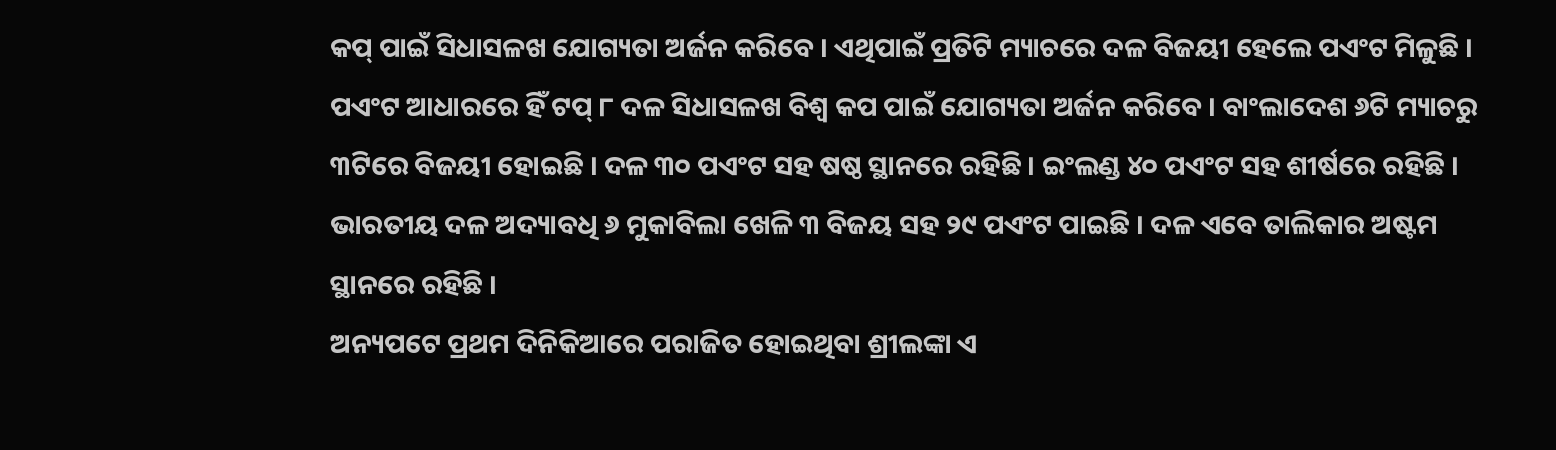କପ୍ ପାଇଁ ସିଧାସଳଖ ଯୋଗ୍ୟତା ଅର୍ଜନ କରିବେ । ଏଥିପାଇଁ ପ୍ରତିଟି ମ୍ୟାଚରେ ଦଳ ବିଜୟୀ ହେଲେ ପଏଂଟ ମିଳୁଛି । ପଏଂଟ ଆଧାରରେ ହିଁ ଟପ୍ ୮ ଦଳ ସିଧାସଳଖ ବିଶ୍ୱ କପ ପାଇଁ ଯୋଗ୍ୟତା ଅର୍ଜନ କରିବେ । ବାଂଲାଦେଶ ୬ଟି ମ୍ୟାଚରୁ ୩ଟିରେ ବିଜୟୀ ହୋଇଛି । ଦଳ ୩୦ ପଏଂଟ ସହ ଷଷ୍ଠ ସ୍ଥାନରେ ରହିଛି । ଇଂଲଣ୍ଡ ୪୦ ପଏଂଟ ସହ ଶୀର୍ଷରେ ରହିଛି । ଭାରତୀୟ ଦଳ ଅଦ୍ୟାବଧି ୬ ମୁକାବିଲା ଖେଳି ୩ ବିଜୟ ସହ ୨୯ ପଏଂଟ ପାଇଛି । ଦଳ ଏବେ ତାଲିକାର ଅଷ୍ଟମ ସ୍ଥାନରେ ରହିଛି ।
ଅନ୍ୟପଟେ ପ୍ରଥମ ଦିନିକିଆରେ ପରାଜିତ ହୋଇଥିବା ଶ୍ରୀଲଙ୍କା ଏ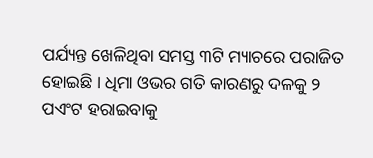ପର୍ଯ୍ୟନ୍ତ ଖେଳିଥିବା ସମସ୍ତ ୩ଟି ମ୍ୟାଚରେ ପରାଜିତ ହୋଇଛି । ଧିମା ଓଭର ଗତି କାରଣରୁ ଦଳକୁ ୨ ପଏଂଟ ହରାଇବାକୁ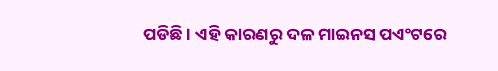ପଡିଛି । ଏହି କାରଣରୁ ଦଳ ମାଇନସ ପଏଂଟରେ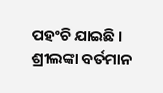ପହଂଚି ଯାଇଛି । ଶ୍ରୀଲଙ୍କା ବର୍ତମାନ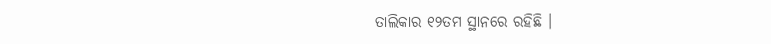ତାଲିକାର ୧୨ତମ ସ୍ଥାନରେ ରହିଛି ।